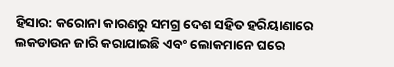ହିସାର: କରୋନା କାରଣରୁ ସମଗ୍ର ଦେଶ ସହିତ ହରିୟାଣାରେ ଲକଡାଉନ ଜାରି କରାଯାଇଛି ଏବଂ ଲୋକମାନେ ଘରେ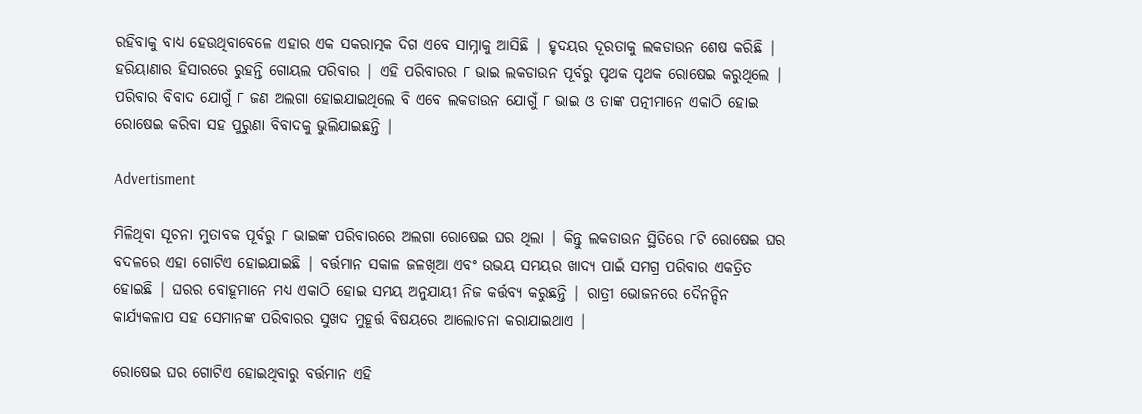ରହିବାକୁ ବାଧ୍ୟ ହେଉଥିବାବେଳେ ଏହାର ଏକ ସକରାତ୍ମକ ଦିଗ ଏବେ ସାମ୍ନାକୁ ଆସିଛି | ହୃଦୟର ଦୂରତାକୁ ଲକଡାଉନ ଶେଷ କରିଛି | ହରିୟାଣାର ହିସାରରେ ରୁହନ୍ତି ଗୋୟଲ ପରିବାର | ଏହି ପରିବାରର ୮ ଭାଇ ଲକଡାଉନ ପୂର୍ବରୁ ପୃଥକ ପୃଥକ ରୋଷେଇ କରୁଥିଲେ | ପରିବାର ବିବାଦ ଯୋଗୁଁ ୮ ଜଣ ଅଲଗା ହୋଇଯାଇଥିଲେ ବି ଏବେ ଲକଡାଉନ ଯୋଗୁଁ ୮ ଭାଇ ଓ ତାଙ୍କ ପତ୍ନୀମାନେ ଏକାଠି ହୋଇ ରୋଷେଇ କରିବା ସହ ପୁରୁଣା ବିବାଦକୁ ଭୁଲିଯାଇଛନ୍ତି |

Advertisment

ମିଳିଥିବା ସୂଚନା ମୁତାବକ ପୂର୍ବରୁ ୮ ଭାଇଙ୍କ ପରିବାରରେ ଅଲଗା ରୋଷେଇ ଘର ଥିଲା | କିନ୍ତୁ ଲକଡାଉନ ସ୍ଥିତିରେ ୮ଟି ରୋଷେଇ ଘର ବଦଳରେ ଏହା ଗୋଟିଏ ହୋଇଯାଇଛି | ବର୍ତ୍ତମାନ ସକାଳ ଜଳଖିଆ ଏବଂ ଉଭୟ ସମୟର ଖାଦ୍ୟ ପାଇଁ ସମଗ୍ର ପରିବାର ଏକତ୍ରିତ ହୋଇଛି | ଘରର ବୋହୂମାନେ ମଧ୍ୟ ଏକାଠି ହୋଇ ସମୟ ଅନୁଯାୟୀ ନିଜ କର୍ତ୍ତବ୍ୟ କରୁଛନ୍ତି | ରାତ୍ରୀ ଭୋଜନରେ ଦୈନନ୍ଦିନ କାର୍ଯ୍ୟକଳାପ ସହ ସେମାନଙ୍କ ପରିବାରର ସୁଖଦ ମୁହୂର୍ତ୍ତ ବିଷୟରେ ଆଲୋଚନା କରାଯାଇଥାଏ |

ରୋଷେଇ ଘର ଗୋଟିଏ ହୋଇଥିବାରୁ ବର୍ତ୍ତମାନ ଏହି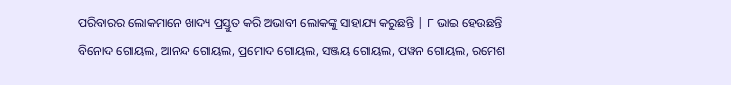ପରିବାରର ଲୋକମାନେ ଖାଦ୍ୟ ପ୍ରସ୍ତୁତ କରି ଅଭାବୀ ଲୋକଙ୍କୁ ସାହାଯ୍ୟ କରୁଛନ୍ତି | ୮ ଭାଇ ହେଉଛନ୍ତି ବିନୋଦ ଗୋୟଲ, ଆନନ୍ଦ ଗୋୟଲ, ପ୍ରମୋଦ ଗୋୟଲ, ସଞ୍ଜୟ ଗୋୟଲ, ପୱନ ଗୋୟଲ, ରମେଶ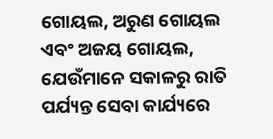ଗୋୟଲ, ଅରୁଣ ଗୋୟଲ ଏବଂ ଅଜୟ ଗୋୟଲ, ଯେଉଁମାନେ ସକାଳରୁ ରାତି ପର୍ଯ୍ୟନ୍ତ ସେବା କାର୍ଯ୍ୟରେ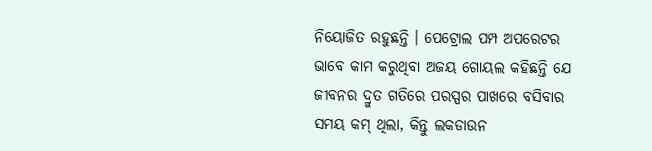ନିୟୋଜିତ ରହୁଛନ୍ତି । ପେଟ୍ରୋଲ ପମ୍ପ ଅପରେଟର ଭାବେ କାମ କରୁଥିବା ଅଜୟ ଗୋୟଲ କହିଛନ୍ତି ଯେ ଜୀବନର ଦ୍ରୁତ ଗତିରେ ପରସ୍ପର ପାଖରେ ବସିବାର ସମୟ କମ୍ ଥିଲା, କିନ୍ତୁ ଲକଡାଉନ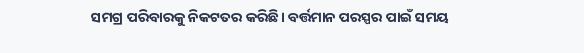ସମଗ୍ର ପରିବାରକୁ ନିକଟତର କରିଛି। ବର୍ତ୍ତମାନ ପରସ୍ପର ପାଇଁ ସମୟ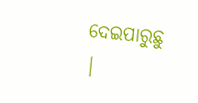ଦେଇପାରୁଛୁ |